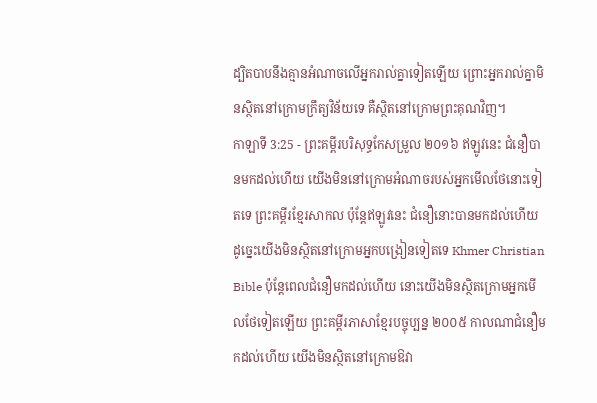ដ្បិតបាបនឹងគ្មានអំណាចលើអ្នករាល់គ្នាទៀតឡើយ ព្រោះអ្នករាល់គ្នាមិនស្ថិតនៅក្រោមក្រឹត្យវិន័យទេ គឺស្ថិតនៅក្រោមព្រះគុណវិញ។
កាឡាទី 3:25 - ព្រះគម្ពីរបរិសុទ្ធកែសម្រួល ២០១៦ ឥឡូវនេះ ជំនឿបានមកដល់ហើយ យើងមិននៅក្រោមអំណាចរបស់អ្នកមើលថែនោះទៀតទេ ព្រះគម្ពីរខ្មែរសាកល ប៉ុន្តែឥឡូវនេះ ជំនឿនោះបានមកដល់ហើយ ដូច្នេះយើងមិនស្ថិតនៅក្រោមអ្នកបង្រៀនទៀតទេ Khmer Christian Bible ប៉ុន្ដែពេលជំនឿមកដល់ហើយ នោះយើងមិនស្ថិតក្រោមអ្នកមើលថែទៀតឡើយ ព្រះគម្ពីរភាសាខ្មែរបច្ចុប្បន្ន ២០០៥ កាលណាជំនឿមកដល់ហើយ យើងមិនស្ថិតនៅក្រោមឱវា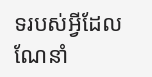ទរបស់អ្វីដែលណែនាំ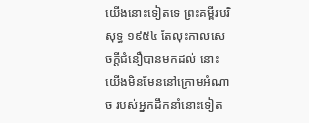យើងនោះទៀតទេ ព្រះគម្ពីរបរិសុទ្ធ ១៩៥៤ តែលុះកាលសេចក្ដីជំនឿបានមកដល់ នោះយើងមិនមែននៅក្រោមអំណាច របស់អ្នកដឹកនាំនោះទៀត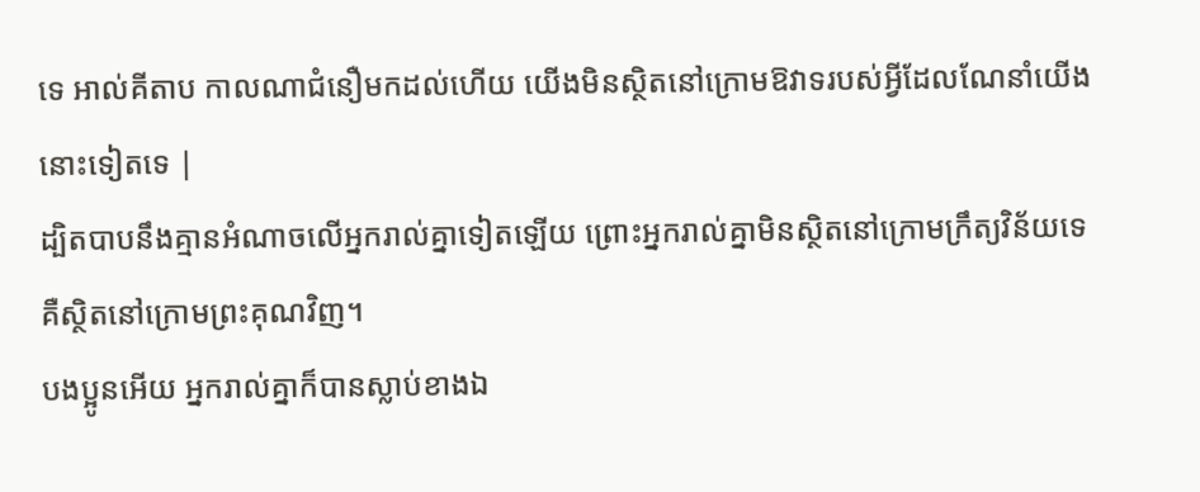ទេ អាល់គីតាប កាលណាជំនឿមកដល់ហើយ យើងមិនស្ថិតនៅក្រោមឱវាទរបស់អ្វីដែលណែនាំយើងនោះទៀតទេ |
ដ្បិតបាបនឹងគ្មានអំណាចលើអ្នករាល់គ្នាទៀតឡើយ ព្រោះអ្នករាល់គ្នាមិនស្ថិតនៅក្រោមក្រឹត្យវិន័យទេ គឺស្ថិតនៅក្រោមព្រះគុណវិញ។
បងប្អូនអើយ អ្នករាល់គ្នាក៏បានស្លាប់ខាងឯ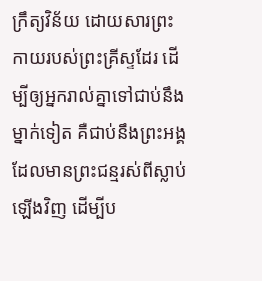ក្រឹត្យវិន័យ ដោយសារព្រះកាយរបស់ព្រះគ្រីស្ទដែរ ដើម្បីឲ្យអ្នករាល់គ្នាទៅជាប់នឹងម្នាក់ទៀត គឺជាប់នឹងព្រះអង្គដែលមានព្រះជន្មរស់ពីស្លាប់ឡើងវិញ ដើម្បីប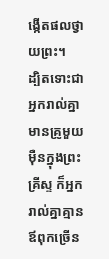ង្កើតផលថ្វាយព្រះ។
ដ្បិតទោះជាអ្នករាល់គ្នាមានគ្រូមួយម៉ឺនក្នុងព្រះគ្រីស្ទ ក៏អ្នករាល់គ្នាគ្មានឪពុកច្រើន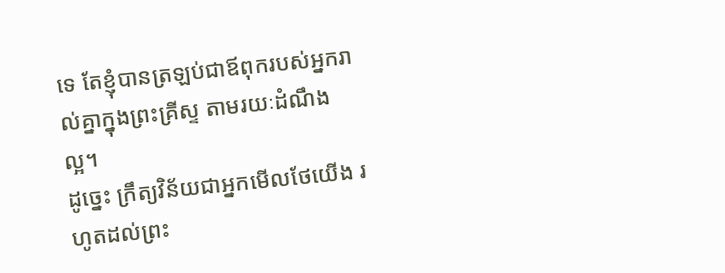ទេ តែខ្ញុំបានត្រឡប់ជាឪពុករបស់អ្នករាល់គ្នាក្នុងព្រះគ្រីស្ទ តាមរយៈដំណឹងល្អ។
ដូច្នេះ ក្រឹត្យវិន័យជាអ្នកមើលថែយើង រហូតដល់ព្រះ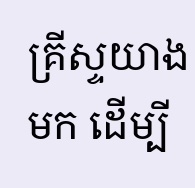គ្រីស្ទយាងមក ដើម្បី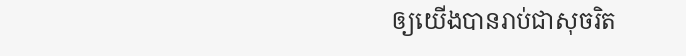ឲ្យយើងបានរាប់ជាសុចរិត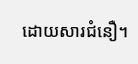ដោយសារជំនឿ។